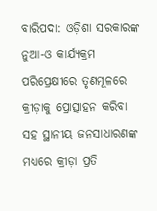ବାରିପଦା: ଓଡ଼ିଶା ସରକାରଙ୍କ ନୁଆ-ଓ କାର୍ଯ୍ୟକ୍ରମ ପରିପ୍ରେକ୍ଷୀରେ ତୃଣମୂଳରେ କ୍ରୀଡ଼ାକୁ ପ୍ରୋତ୍ସାହନ କରିବା ସହ ସ୍ଥାନୀୟ ଜନସାଧାରଣଙ୍କ ମଧ୍ୟରେ କ୍ରୀଡ଼ା ପ୍ରତି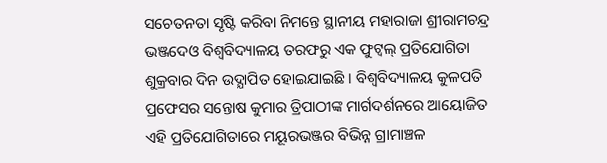ସଚେତନତା ସୃଷ୍ଟି କରିବା ନିମନ୍ତେ ସ୍ଥାନୀୟ ମହାରାଜା ଶ୍ରୀରାମଚନ୍ଦ୍ର ଭଞ୍ଜଦେଓ ବିଶ୍ୱବିଦ୍ୟାଳୟ ତରଫରୁ ଏକ ଫୁଟ୍ବଲ୍ ପ୍ରତିଯୋଗିତା ଶୁକ୍ରବାର ଦିନ ଉଦ୍ଯାପିତ ହୋଇଯାଇଛି । ବିଶ୍ୱବିଦ୍ୟାଳୟ କୁଳପତି ପ୍ରଫେସର ସନ୍ତୋଷ କୁମାର ତ୍ରିପାଠୀଙ୍କ ମାର୍ଗଦର୍ଶନରେ ଆୟୋଜିତ ଏହି ପ୍ରତିଯୋଗିତାରେ ମୟୂରଭଞ୍ଜର ବିଭିନ୍ନ ଗ୍ରାମାଞ୍ଚଳ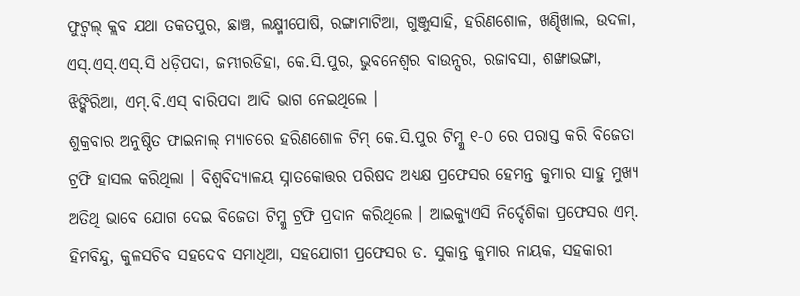ଫୁଟ୍ବଲ୍ କ୍ଲବ ଯଥା ତକତପୁର, ଛାଞ୍ଚ, ଲକ୍ଷ୍ମୀପୋଷି, ରଙ୍ଗାମାଟିଆ, ଗୁଞ୍ଜୁସାହି, ହରିଣଶୋଳ, ଖଣ୍ଢିଖାଲ, ଉଦଳା, ଏସ୍.ଏସ୍.ଏସ୍.ସି ଧଡ଼ିପଦା, ଜମ୍ଭୀରଡିହା, କେ.ସି.ପୁର, ଭୁବନେଶ୍ୱର ବାଉନ୍ସର, ରଜାବସା, ଶଙ୍ଖାଭଙ୍ଗା, ଝିଙ୍କିରିଆ, ଏମ୍.ବି.ଏସ୍ ବାରିପଦା ଆଦି ଭାଗ ନେଇଥିଲେ ।
ଶୁକ୍ରବାର ଅନୁଷ୍ଠିତ ଫାଇନାଲ୍ ମ୍ୟାଚରେ ହରିଣଶୋଳ ଟିମ୍ କେ.ସି.ପୁର ଟିମ୍କୁ ୧-୦ ରେ ପରାସ୍ତ କରି ବିଜେତା ଟ୍ରଫି ହାସଲ କରିଥିଲା । ବିଶ୍ୱବିଦ୍ୟାଳୟ ସ୍ନାତକୋତ୍ତର ପରିଷଦ ଅଧ୍ୟକ୍ଷ ପ୍ରଫେସର ହେମନ୍ତ କୁମାର ସାହୁ ମୁଖ୍ୟ ଅତିଥି ଭାବେ ଯୋଗ ଦେଇ ବିଜେତା ଟିମ୍କୁ ଟ୍ରଫି ପ୍ରଦାନ କରିଥିଲେ । ଆଇକ୍ୟୁଏସି ନିର୍ଦ୍ଦେଶିକା ପ୍ରଫେସର ଏମ୍. ହିମବିନ୍ଦୁ, କୁଳସଚିବ ସହଦେବ ସମାଧିଆ, ସହଯୋଗୀ ପ୍ରଫେସର ଡ. ସୁକାନ୍ତ କୁମାର ନାୟକ, ସହକାରୀ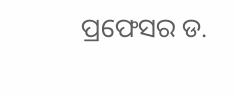ପ୍ରଫେସର ଡ.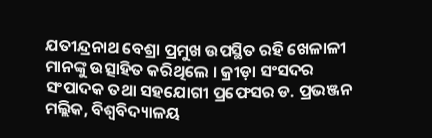ଯତୀନ୍ଦ୍ରନାଥ ବେଶ୍ରା ପ୍ରମୁଖ ଉପସ୍ଥିତ ରହି ଖେଳାଳୀ ମାନଙ୍କୁ ଉତ୍ସାହିତ କରିଥିଲେ । କ୍ରୀଡ଼ା ସଂସଦର ସଂପାଦକ ତଥା ସହଯୋଗୀ ପ୍ରଫେସର ଡ. ପ୍ରଭଞ୍ଜନ ମଲ୍ଲିକ, ବିଶ୍ୱବିଦ୍ୟାଳୟ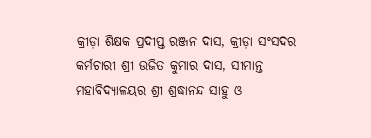କ୍ରୀଡ଼ା ଶିକ୍ଷକ ପ୍ରଦୀପ୍ତ ରଞ୍ଜନ ଦାସ, କ୍ରୀଡ଼ା ସଂସଦର କର୍ମଚାରୀ ଶ୍ରୀ ଉଜିତ କୁମାର ଦାସ, ସୀମାନ୍ତ ମହାବିଦ୍ୟାଳୟର ଶ୍ରୀ ଶ୍ରଦ୍ଧାନନ୍ଦ ସାହୁ ଓ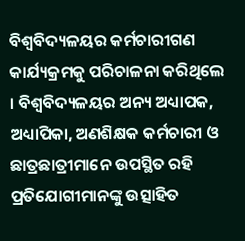ବିଶ୍ୱବିଦ୍ୟଳୟର କର୍ମଚାରୀଗଣ କାର୍ଯ୍ୟକ୍ରମକୁ ପରିଚାଳନା କରିଥିଲେ । ବିଶ୍ୱବିଦ୍ୟଳୟର ଅନ୍ୟ ଅଧ୍ୟାପକ, ଅଧ୍ୟାପିକା, ଅଣଶିକ୍ଷକ କର୍ମଚାରୀ ଓ ଛାତ୍ରଛାତ୍ରୀମାନେ ଉପସ୍ଥିତ ରହି ପ୍ରତିଯୋଗୀମାନଙ୍କୁ ଉତ୍ସାହିତ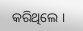କରିଥିଲେ ।